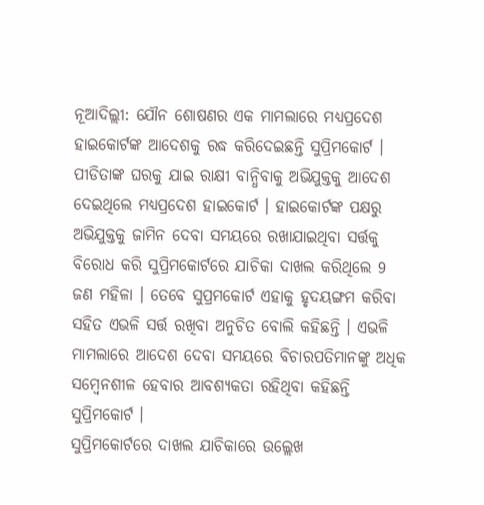ନୂଆଦିଲ୍ଲୀ: ଯୌନ ଶୋଷଣର ଏକ ମାମଲାରେ ମଧ୍ୟପ୍ରଦେଶ ହାଇକୋର୍ଟଙ୍କ ଆଦେଶକୁ ରଦ୍ଧ କରିଦେଇଛନ୍ତି ସୁପ୍ରିମକୋର୍ଟ । ପୀଡିତାଙ୍କ ଘରକୁ ଯାଇ ରାକ୍ଷୀ ବାନ୍ଧିବାକୁ ଅଭିଯୁକ୍ତକୁ ଆଦେଶ ଦେଇଥିଲେ ମଧ୍ୟପ୍ରଦେଶ ହାଇକୋର୍ଟ । ହାଇକୋର୍ଟଙ୍କ ପକ୍ଷରୁ ଅଭିଯୁକ୍ତକୁ ଜାମିନ ଦେବା ସମୟରେ ରଖାଯାଇଥିବା ସର୍ତ୍ତକୁ ବିରୋଧ କରି ସୁପ୍ରିମକୋର୍ଟରେ ଯାଚିକା ଦାଖଲ କରିଥିଲେ 9 ଜଣ ମହିଳା । ତେବେ ସୁପ୍ରମକୋର୍ଟ ଏହାକୁ ହୃଦୟଙ୍ଗମ କରିବା ସହିତ ଏଭଳି ସର୍ତ୍ତ ରଖିବା ଅନୁଚିତ ବୋଲି କହିଛନ୍ତି । ଏଭଳି ମାମଲାରେ ଆଦେଶ ଦେବା ସମୟରେ ବିଚାରପତିମାନଙ୍କୁ ଅଧିକ ସମ୍ବେନଶୀଳ ହେବାର ଆବଶ୍ୟକତା ରହିଥିବା କହିଛନ୍ତି ସୁପ୍ରିମକୋର୍ଟ ।
ସୁପ୍ରିମକୋର୍ଟରେ ଦାଖଲ ଯାଚିକାରେ ଉଲ୍ଲେଖ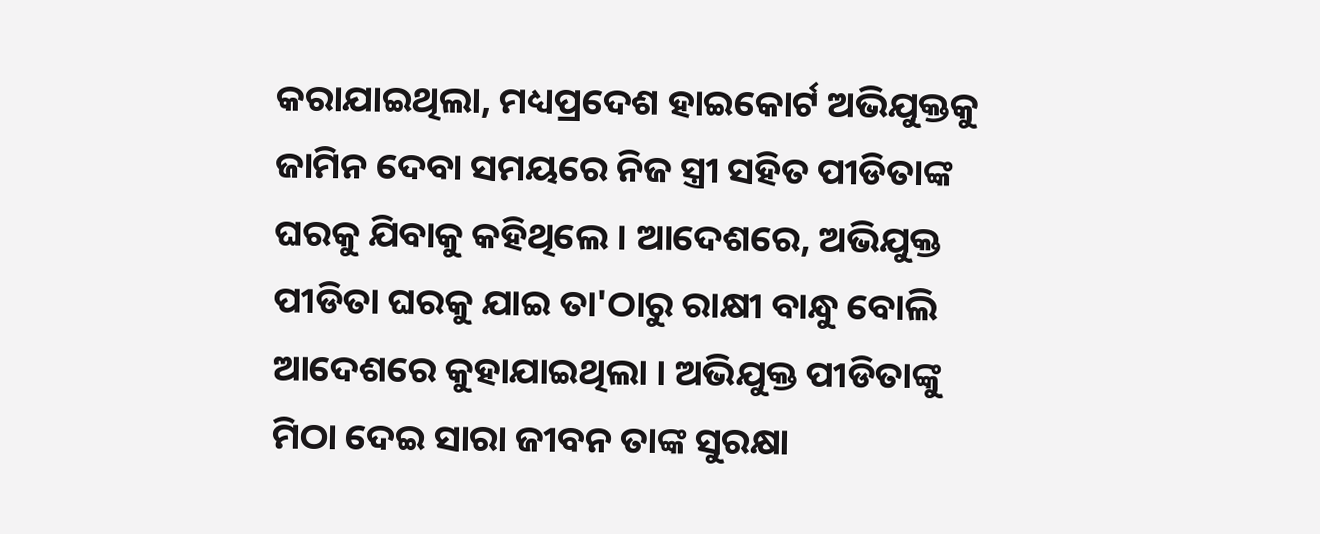କରାଯାଇଥିଲା, ମଧ୍ୟପ୍ରଦେଶ ହାଇକୋର୍ଟ ଅଭିଯୁକ୍ତକୁ ଜାମିନ ଦେବା ସମୟରେ ନିଜ ସ୍ତ୍ରୀ ସହିତ ପୀଡିତାଙ୍କ ଘରକୁ ଯିବାକୁ କହିଥିଲେ । ଆଦେଶରେ, ଅଭିଯୁକ୍ତ ପୀଡିତା ଘରକୁ ଯାଇ ତା'ଠାରୁ ରାକ୍ଷୀ ବାନ୍ଧୁ ବୋଲି ଆଦେଶରେ କୁହାଯାଇଥିଲା । ଅଭିଯୁକ୍ତ ପୀଡିତାଙ୍କୁ ମିଠା ଦେଇ ସାରା ଜୀବନ ତାଙ୍କ ସୁରକ୍ଷା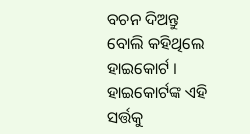ବଚନ ଦିଅନ୍ତୁ ବୋଲି କହିଥିଲେ ହାଇକୋର୍ଟ ।
ହାଇକୋର୍ଟଙ୍କ ଏହି ସର୍ତ୍ତକୁ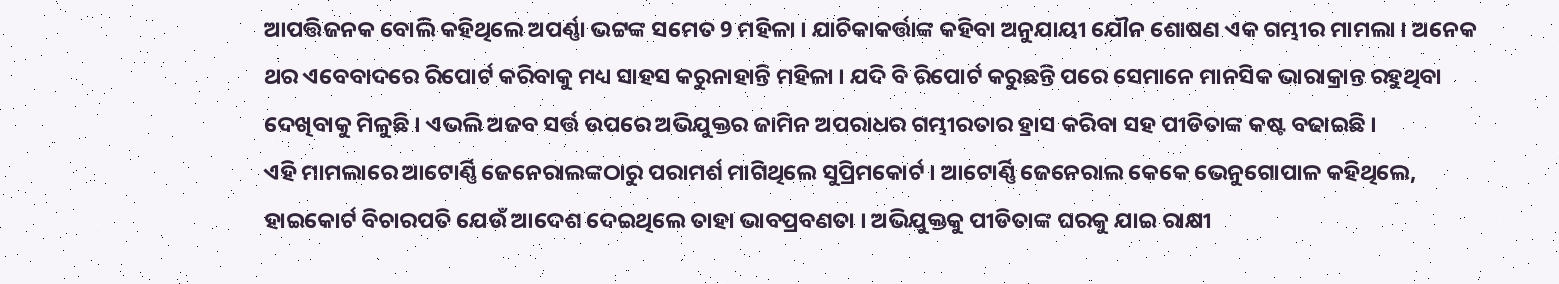ଆପତ୍ତିଜନକ ବୋଲି କହିଥିଲେ ଅପର୍ଣ୍ଣା ଭଟ୍ଟଙ୍କ ସମେତ 9 ମହିଳା । ଯାଚିକାକର୍ତ୍ତାଙ୍କ କହିବା ଅନୁଯାୟୀ ଯୌନ ଶୋଷଣ ଏକ ଗମ୍ଭୀର ମାମଲା । ଅନେକ ଥର ଏବେବାଦରେ ରିପୋର୍ଟ କରିବାକୁ ମଧ୍ୟ ସାହସ କରୁନାହାନ୍ତି ମହିଳା । ଯଦି ବି ରିପୋର୍ଟ କରୁଛନ୍ତି ପରେ ସେମାନେ ମାନସିକ ଭାରାକ୍ରାନ୍ତ ରହୁଥିବା ଦେଖିବାକୁ ମିଳୁଛି । ଏଭଲି ଅଜବ ସର୍ତ୍ତ ଉପରେ ଅଭିଯୁକ୍ତର ଜାମିନ ଅପରାଧର ଗମ୍ଭୀରତାର ହ୍ରାସ କରିବା ସହ ପୀଡିତାଙ୍କ କଷ୍ଟ ବଢାଇଛି ।
ଏହି ମାମଲାରେ ଆଟୋର୍ଣ୍ଣି ଜେନେରାଲଙ୍କଠାରୁ ପରାମର୍ଶ ମାଗିଥିଲେ ସୁପ୍ରିମକୋର୍ଟ । ଆଟୋର୍ଣ୍ଣି ଜେନେରାଲ କେକେ ଭେନୁଗୋପାଳ କହିଥିଲେ, ହାଇକୋର୍ଟ ବିଚାରପତି ଯେଉଁ ଆଦେଶ ଦେଇଥିଲେ ତାହା ଭାବପ୍ରବଣତା । ଅଭିଯୁକ୍ତକୁ ପୀଡିତାଙ୍କ ଘରକୁ ଯାଇ ରାକ୍ଷୀ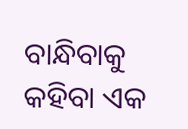ବାନ୍ଧିବାକୁ କହିବା ଏକ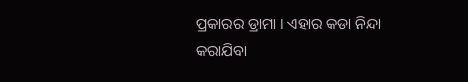ପ୍ରକାରର ଡ୍ରାମା । ଏହାର କଡା ନିନ୍ଦା କରାଯିବା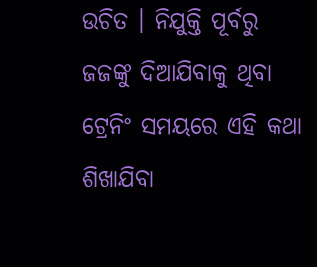ଉଚିତ । ନିଯୁକ୍ତି ପୂର୍ବରୁ ଜଜଙ୍କୁ ଦିଆଯିବାକୁ ଥିବା ଟ୍ରେନିଂ ସମୟରେ ଏହି କଥା ଶିଖାଯିବା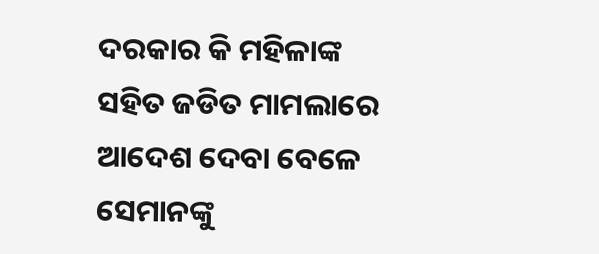ଦରକାର କି ମହିଳାଙ୍କ ସହିତ ଜଡିତ ମାମଲାରେ ଆଦେଶ ଦେବା ବେଳେ ସେମାନଙ୍କୁ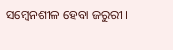ସମ୍ବେନଶୀଳ ହେବା ଜରୁରୀ ।